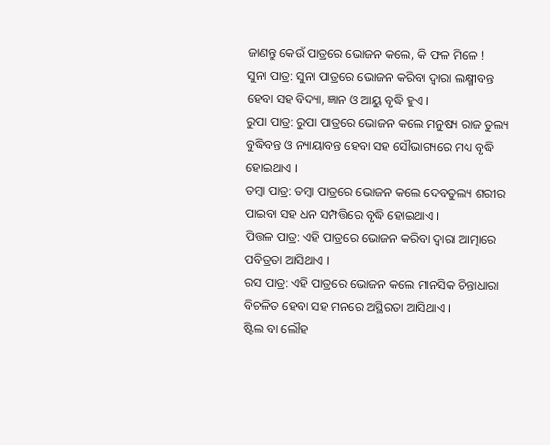ଜାଣନ୍ତୁ କେଉଁ ପାତ୍ରରେ ଭୋଜନ କଲେ, କି ଫଳ ମିଳେ !
ସୁନା ପାତ୍ର: ସୁନା ପାତ୍ରରେ ଭୋଜନ କରିବା ଦ୍ବାରା ଲକ୍ଷ୍ମୀବନ୍ତ ହେବା ସହ ବିଦ୍ୟା, ଜ୍ଞାନ ଓ ଆୟୁ ବୃଦ୍ଧି ହୁଏ ।
ରୁପା ପାତ୍ର: ରୁପା ପାତ୍ରରେ ଭୋଜନ କଲେ ମନୁଷ୍ୟ ରାଜ ତୁଲ୍ୟ ବୁଦ୍ଧିବନ୍ତ ଓ ନ୍ୟାୟାବନ୍ତ ହେବା ସହ ସୌଭାଗ୍ୟରେ ମଧ୍ୟ ବୃଦ୍ଧି ହୋଇଥାଏ ।
ତମ୍ବା ପାତ୍ର: ତମ୍ବା ପାତ୍ରରେ ଭୋଜନ କଲେ ଦେବତୁଲ୍ୟ ଶରୀର ପାଇବା ସହ ଧନ ସମ୍ପତ୍ତିରେ ବୃଦ୍ଧି ହୋଇଥାଏ ।
ପିତ୍ତଳ ପାତ୍ର: ଏହି ପାତ୍ରରେ ଭୋଜନ କରିବା ଦ୍ବାରା ଆତ୍ମାରେ ପବିତ୍ରତା ଆସିଥାଏ ।
ରସ ପାତ୍ର: ଏହି ପାତ୍ରରେ ଭୋଜନ କଲେ ମାନସିକ ଚିନ୍ତାଧାରା ବିଚଳିତ ହେବା ସହ ମନରେ ଅସ୍ଥିରତା ଆସିଥାଏ ।
ଷ୍ଟିଲ ବା ଲୌହ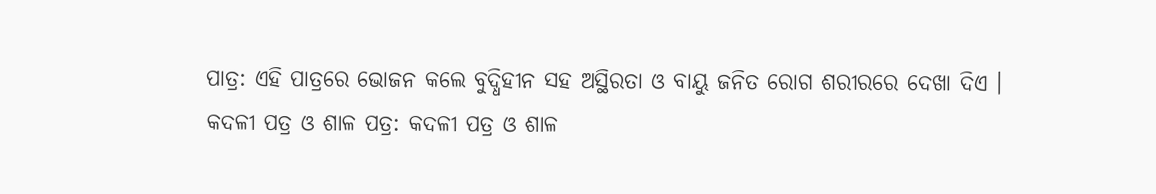ପାତ୍ର: ଏହି ପାତ୍ରରେ ଭୋଜନ କଲେ ବୁଦ୍ଧିହୀନ ସହ ଅସ୍ଥିରତା ଓ ବାୟୁ ଜନିତ ରୋଗ ଶରୀରରେ ଦେଖା ଦିଏ ।
କଦଳୀ ପତ୍ର ଓ ଶାଳ ପତ୍ର: କଦଳୀ ପତ୍ର ଓ ଶାଳ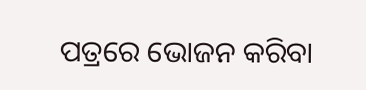ପତ୍ରରେ ଭୋଜନ କରିବା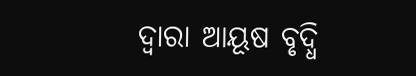ଦ୍ବାରା ଆୟୂଷ ବୃଦ୍ଧି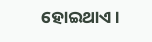ହୋଇଥାଏ ।